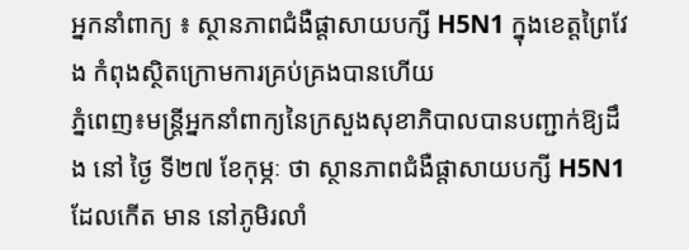អ្នកនាំពាក្យ ៖ ស្ថានភាពជំងឺផ្តាសាយបក្សី H5N1 ក្នុងខេត្តព្រៃវែង កំពុងស្ថិតក្រោមការគ្រប់គ្រងបានហើយ
ភ្នំពេញ៖មន្រ្តីអ្នកនាំពាក្យនៃក្រសួងសុខាភិបាលបានបញ្ជាក់ឱ្យដឹង នៅ ថ្ងៃ ទី២៧ ខែកុម្ភៈ ថា ស្ថានភាពជំងឺផ្តាសាយបក្សី H5N1ដែលកើត មាន នៅភូមិរលាំ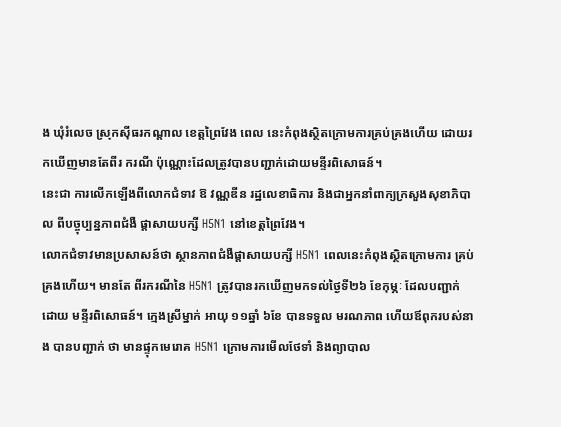ង ឃុំរំលេច ស្រុកស៊ីធរកណ្ដាល ខេត្តព្រៃវែង ពេល នេះកំពុងស្ថិតក្រោមការគ្រប់គ្រងហើយ ដោយរកឃើញមានតែពីរ ករណី ប៉ុណ្ណោះដែលត្រូវបានបញ្ជាក់ដោយមន្ទីរពិសោធន៍។
នេះជា ការលើកឡើងពីលោកជំទាវ ឱ វណ្ណឌីន រដ្ឋលេខាធិការ និងជាអ្នកនាំពាក្យក្រសួងសុខាភិបាល ពីបច្ចុប្បន្នភាពជំងឺ ផ្ដាសាយបក្សី H5N1 នៅខេត្តព្រៃវែង។
លោកជំទាវមានប្រសាសន៍ថា ស្ថានភាពជំងឺផ្តាសាយបក្សី H5N1 ពេលនេះកំពុងស្ថិតក្រោមការ គ្រប់គ្រងហើយ។ មានតែ ពីរករណីនៃ H5N1 ត្រូវបានរកឃើញមកទល់ថ្ងៃទី២៦ ខែកុម្ភៈ ដែលបញ្ជាក់ ដោយ មន្ទីរពិសោធន៍។ ក្មេងស្រីម្នាក់ អាយុ ១១ឆ្នាំ ៦ខែ បានទទួល មរណភាព ហើយឪពុករបស់នាង បានបញ្ជាក់ ថា មានផ្ទុកមេរោគ H5N1 ក្រោមការមើលថែទាំ និងព្យាបាល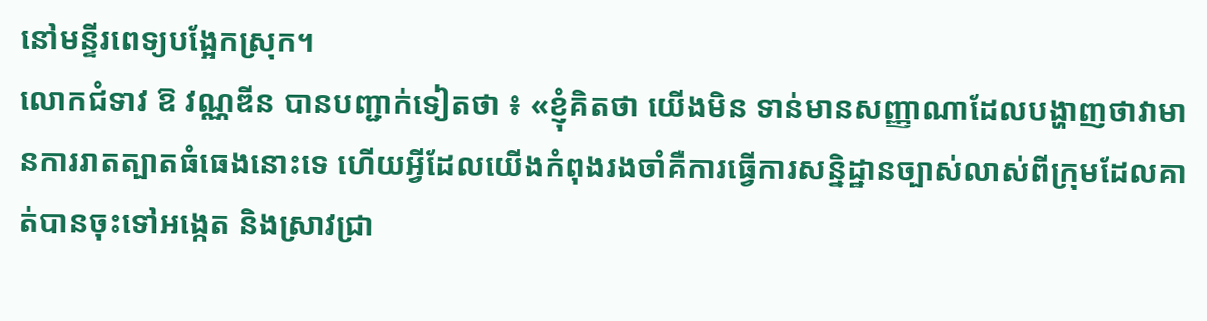នៅមន្ទីរពេទ្យបង្អែកស្រុក។
លោកជំទាវ ឱ វណ្ណឌីន បានបញ្ជាក់ទៀតថា ៖ «ខ្ញុំគិតថា យើងមិន ទាន់មានសញ្ញាណាដែលបង្ហាញថាវាមានការរាតត្បាតធំធេងនោះទេ ហើយអ្វីដែលយើងកំពុងរងចាំគឺការធ្វើការសន្និដ្ឋានច្បាស់លាស់ពីក្រុមដែលគាត់បានចុះទៅអង្កេត និងស្រាវជ្រា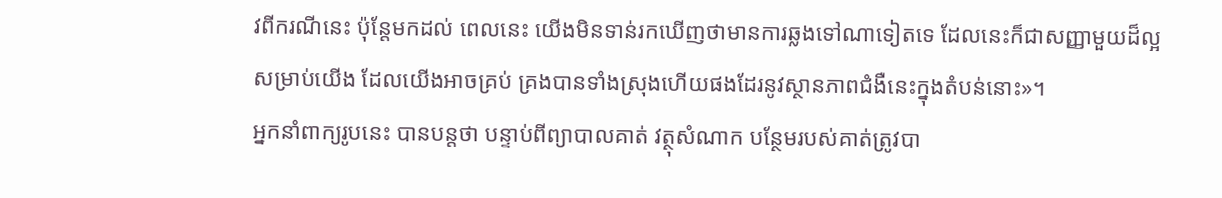វពីករណីនេះ ប៉ុន្តែមកដល់ ពេលនេះ យើងមិនទាន់រកឃើញថាមានការឆ្លងទៅណាទៀតទេ ដែលនេះក៏ជាសញ្ញាមួយដ៏ល្អសម្រាប់យើង ដែលយើងអាចគ្រប់ គ្រងបានទាំងស្រុងហើយផងដែរនូវស្ថានភាពជំងឺនេះក្នុងតំបន់នោះ»។
អ្នកនាំពាក្យរូបនេះ បានបន្តថា បន្ទាប់ពីព្យាបាលគាត់ វត្ថុសំណាក បន្ថែមរបស់គាត់ត្រូវបា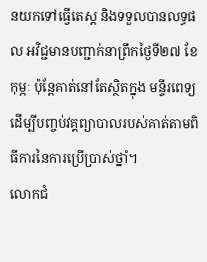នយកទៅធ្វើតេស្ត និងទទួលបានលទ្ធផល អវិជ្ជមានបញ្ជាក់នាព្រឹកថ្ងៃទី២៧ ខែកុម្ភៈ ប៉ុន្តែគាត់នៅតែស្ថិតក្នុង មន្ទីរពេទ្យដើម្បីបញ្ចប់វគ្គព្យាបាលរបស់គាត់តាមពិធីការនៃការប្រើប្រាស់ថ្នាំ។
លោកជំ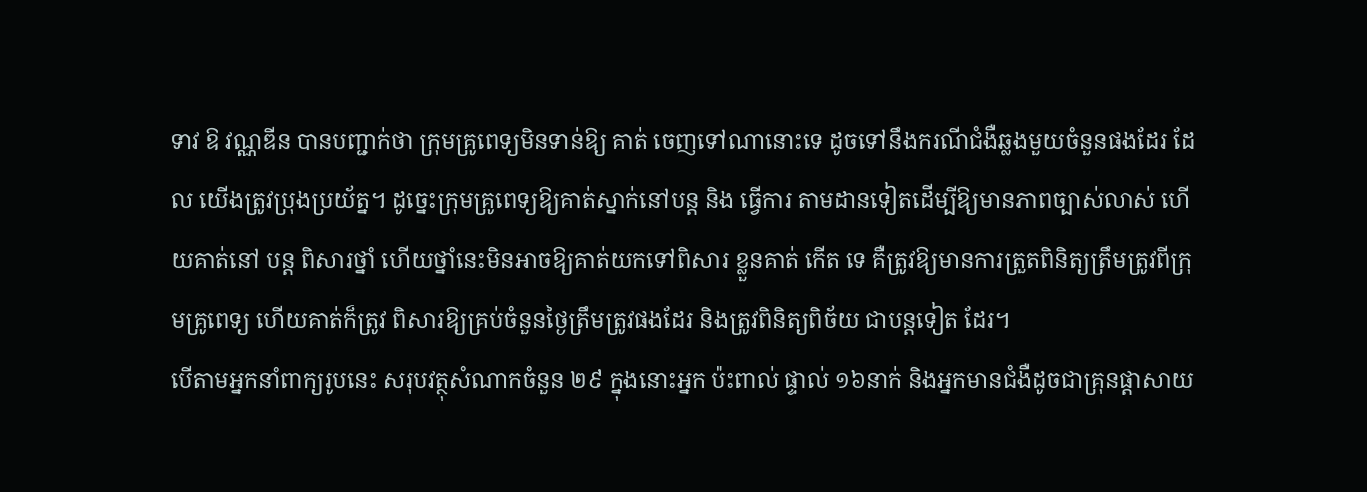ទាវ ឱ វណ្ណឌីន បានបញ្ជាក់ថា ក្រុមគ្រូពេទ្យមិនទាន់ឱ្យ គាត់ ចេញទៅណានោះទេ ដូចទៅនឹងករណីជំងឺឆ្លងមួយចំនួនផងដែរ ដែល យើងត្រូវប្រុងប្រយ័ត្ន។ ដូច្នេះក្រុមគ្រូពេទ្យឱ្យគាត់ស្នាក់នៅបន្ត និង ធ្វើការ តាមដានទៀតដើម្បីឱ្យមានភាពច្បាស់លាស់ ហើយគាត់នៅ បន្ត ពិសារថ្នាំ ហើយថ្នាំនេះមិនអាចឱ្យគាត់យកទៅពិសារ ខ្លួនគាត់ កើត ទេ គឺត្រូវឱ្យមានការត្រួតពិនិត្យត្រឹមត្រូវពីក្រុមគ្រូពេទ្យ ហើយគាត់ក៏ត្រូវ ពិសារឱ្យគ្រប់ចំនួនថ្ងៃត្រឹមត្រូវផងដែរ និងត្រូវពិនិត្យពិច័យ ជាបន្តទៀត ដែរ។
បើតាមអ្នកនាំពាក្យរូបនេះ សរុបវត្ថុសំណាកចំនួន ២៩ ក្នុងនោះអ្នក ប៉ះពាល់ ផ្ទាល់ ១៦នាក់ និងអ្នកមានជំងឺដូចជាគ្រុនផ្តាសាយ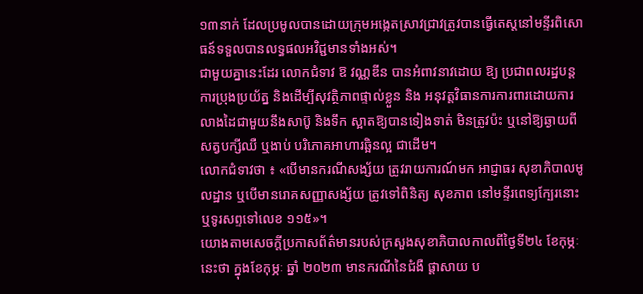១៣នាក់ ដែលប្រមូលបានដោយក្រុមអង្កេតស្រាវជ្រាវត្រូវបានធ្វើតេស្តនៅមន្ទីរពិសោធន៍ទទួលបានលទ្ធផលអវិជ្ជមានទាំងអស់។
ជាមួយគ្នានេះដែរ លោកជំទាវ ឱ វណ្ណឌីន បានអំពាវនាវដោយ ឱ្យ ប្រជាពលរដ្ឋបន្តការប្រុងប្រយ័ត្ន និងដើម្បីសុវត្ថិភាពផ្ទាល់ខ្លួន និង អនុវត្តវិធានការការពារដោយការលាងដៃជាមួយនឹងសាប៊ូ និងទឹក ស្អាតឱ្យបានទៀងទាត់ មិនត្រូវប៉ះ ឬនៅឱ្យឆ្ងាយពីសត្វបក្សីឈឺ ឬងាប់ បរិភោគអាហារឆ្អិនល្អ ជាដើម។
លោកជំទាវថា ៖ «បើមានករណីសង្ស័យ ត្រូវរាយការណ៍មក អាជ្ញាធរ សុខាភិបាលមូលដ្ឋាន ឬបើមានរោគសញ្ញាសង្ស័យ ត្រូវទៅពិនិត្យ សុខភាព នៅមន្ទីរពេទ្យក្បែរនោះ ឬទូរសព្ទទៅលេខ ១១៥»។
យោងតាមសេចក្តីប្រកាសព័ត៌មានរបស់ក្រសួងសុខាភិបាលកាលពីថ្ងៃទី២៤ ខែកុម្ភៈនេះថា ក្នុងខែកុម្ភៈ ឆ្នាំ ២០២៣ មានករណីនៃជំងឺ ផ្តាសាយ ប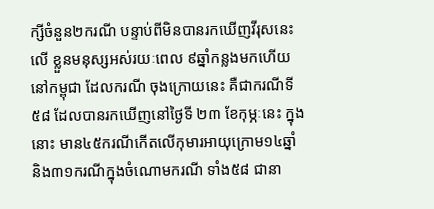ក្សីចំនួន២ករណី បន្ទាប់ពីមិនបានរកឃើញវីរុសនេះ លើ ខ្លួនមនុស្សអស់រយៈពេល ៩ឆ្នាំកន្លងមកហើយនៅកម្ពុជា ដែលករណី ចុងក្រោយនេះ គឺជាករណីទី៥៨ ដែលបានរកឃើញនៅថ្ងៃទី ២៣ ខែកុម្ភៈនេះ ក្នុងនោះ មាន៤៥ករណីកើតលើកុមារអាយុក្រោម១៤ឆ្នាំ និង៣១ករណីក្នុងចំណោមករណី ទាំង៥៨ ជានា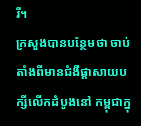រី។
ក្រសួងបានបន្ថែមថា ចាប់តាំងពីមានជំងឺផ្តាសាយបក្សីលើកដំបូងនៅ កម្ពុជាក្នុ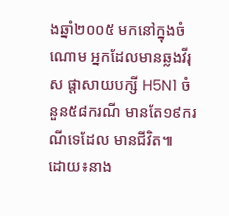ងឆ្នាំ២០០៥ មកនៅក្នុងចំណោម អ្នកដែលមានឆ្លងវីរុស ផ្តាសាយបក្សី H5N1 ចំនួន៥៨ករណី មានតែ១៩ករណីទេដែល មានជីវិត៕
ដោយ៖នាង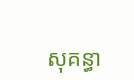សុគន្ធា